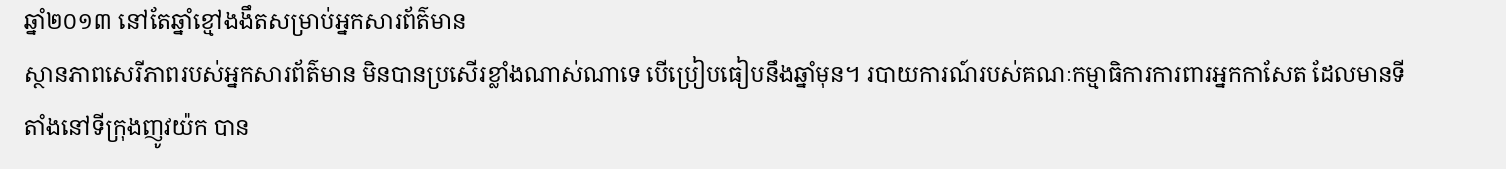ឆ្នាំ២០១៣ នៅតែឆ្នាំខ្មៅងងឹតសម្រាប់អ្នកសារព័ត៌មាន
ស្ថានភាពសេរីភាពរបស់អ្នកសារព័ត៌មាន មិនបានប្រសើរខ្លាំងណាស់ណាទេ បើប្រៀបធៀបនឹងឆ្នាំមុន។ របាយការណ៍របស់គណៈកម្មាធិការការពារអ្នកកាសែត ដែលមានទីតាំងនៅទីក្រុងញូវយ៉ក បាន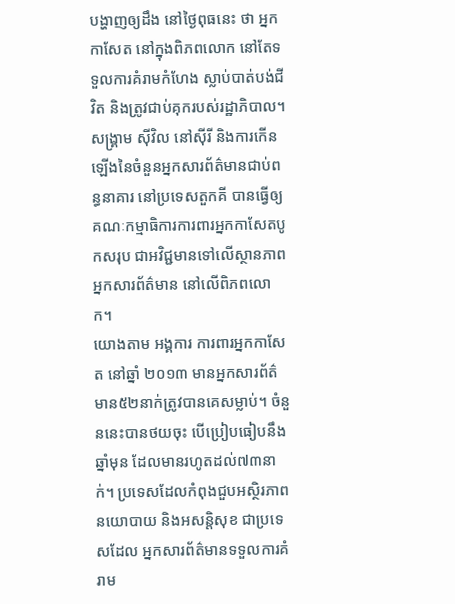បង្ហាញឲ្យដឹង នៅថ្ងៃពុធនេះ ថា អ្នកកាសែត នៅក្នុងពិភពលោក នៅតែទទួលការគំរាមកំហែង ស្លាប់បាត់បង់ជីវិត និងត្រូវជាប់គុករបស់រដ្ឋាភិបាល។
សង្រ្គាម ស៊ីវិល នៅស៊ីរី និងការកើនឡើងនៃចំនួនអ្នកសារព័ត៌មានជាប់ពន្ធនាគារ នៅប្រទេសតួកគី បានធ្វើឲ្យ គណៈកម្មាធិការការពារអ្នកកាសែតបូកសរុប ជាអវិជ្ជមានទៅលើស្ថានភាពអ្នកសារព័ត៌មាន នៅលើពិភពលោក។
យោងតាម អង្គការ ការពារអ្នកកាសែត នៅឆ្នាំ ២០១៣ មានអ្នកសារព័ត៌មាន៥២នាក់ត្រូវបានគេសម្លាប់។ ចំនួននេះបានថយចុះ បើប្រៀបធៀបនឹងឆ្នាំមុន ដែលមានរហូតដល់៧៣នាក់។ ប្រទេសដែលកំពុងជួបអស្ថិរភាពនយោបាយ និងអសន្តិសុខ ជាប្រទេសដែល អ្នកសារព័ត៌មានទទួលការគំរាម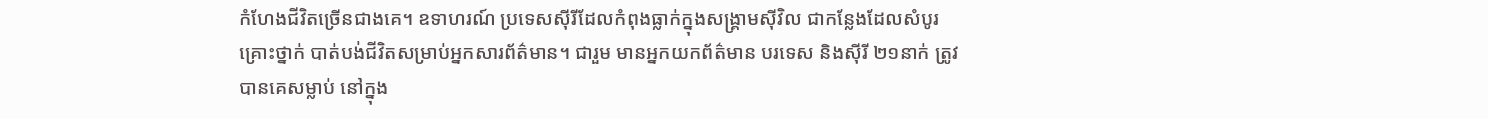កំហែងជីវិតច្រើនជាងគេ។ ឧទាហរណ៍ ប្រទេសស៊ីរីដែលកំពុងធ្លាក់ក្នុងសង្រ្គាមស៊ីវិល ជាកន្លែងដែលសំបូរគ្រោះថ្នាក់ បាត់បង់ជីវិតសម្រាប់អ្នកសារព័ត៌មាន។ ជារួម មានអ្នកយកព័ត៌មាន បរទេស និងស៊ីរី ២១នាក់ ត្រូវបានគេសម្លាប់ នៅក្នុង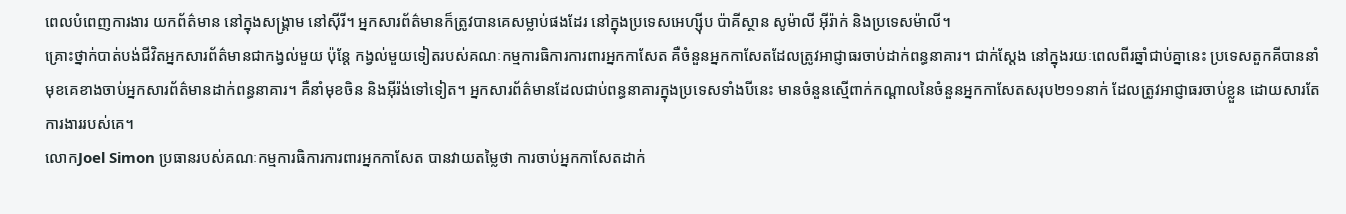ពេលបំពេញការងារ យកព័ត៌មាន នៅក្នុងសង្រ្គាម នៅស៊ីរី។ អ្នកសារព័ត៌មានក៏ត្រូវបានគេសម្លាប់ផងដែរ នៅក្នុងប្រទេសអេហ្ស៊ីប ប៉ាគីស្ថាន សូម៉ាលី អ៊ីរ៉ាក់ និងប្រទេសម៉ាលី។
គ្រោះថ្នាក់បាត់បង់ជីវិតអ្នកសារព័ត៌មានជាកង្វល់មួយ ប៉ុន្តែ កង្វល់មួយទៀតរបស់គណៈកម្មការធិការការពារអ្នកកាសែត គឺចំនួនអ្នកកាសែតដែលត្រូវអាជ្ញាធរចាប់ដាក់ពន្ធនាគារ។ ជាក់ស្តែង នៅក្នុងរយៈពេលពីរឆ្នាំជាប់គ្នានេះ ប្រទេសតួកគីបាននាំមុខគេខាងចាប់អ្នកសារព័ត៌មានដាក់ពន្ធនាគារ។ គឺនាំមុខចិន និងអ៊ីរ៉ង់ទៅទៀត។ អ្នកសារព័ត៌មានដែលជាប់ពន្ធនាគារក្នុងប្រទេសទាំងបីនេះ មានចំនួនស្មើពាក់កណ្តាលនៃចំនួនអ្នកកាសែតសរុប២១១នាក់ ដែលត្រូវអាជ្ញាធរចាប់ខ្លួន ដោយសារតែការងាររបស់គេ។
លោកJoel Simon ប្រធានរបស់គណៈកម្មការធិការការពារអ្នកកាសែត បានវាយតម្លៃថា ការចាប់អ្នកកាសែតដាក់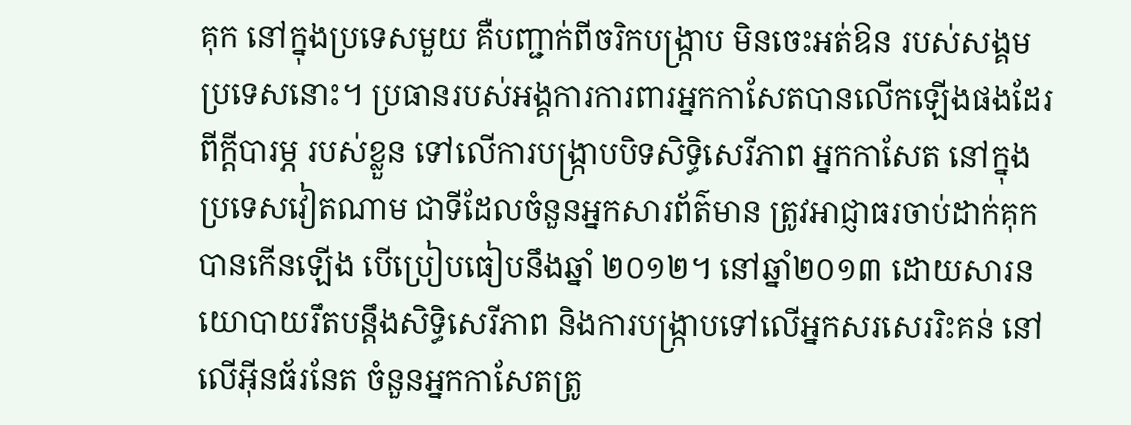គុក នៅក្នុងប្រទេសមួយ គឺបញ្ជាក់ពីចរិកបង្រ្កាប មិនចេះអត់ឱន របស់សង្គមប្រទេសនោះ។ ប្រធានរបស់អង្គការការពារអ្នកកាសែតបានលើកឡើងផងដែរពីក្តីបារម្ភ របស់ខ្លួន ទៅលើការបង្រ្កាបបិទសិទ្ធិសេរីភាព អ្នកកាសែត នៅក្នុងប្រទេសវៀតណាម ជាទីដែលចំនួនអ្នកសារព័ត៌មាន ត្រូវអាជ្ញាធរចាប់ដាក់គុក បានកើនឡើង បើប្រៀបធៀបនឹងឆ្នាំ ២០១២។ នៅឆ្នាំ២០១៣ ដោយសារនយោបាយរឹតបន្តឹងសិទ្ធិសេរីភាព និងការបង្រ្កាបទៅលើអ្នកសរសេររិះគន់ នៅលើអ៊ីនធ័រនែត ចំនួនអ្នកកាសែតត្រូ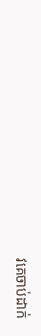វគេចាប់ដាក់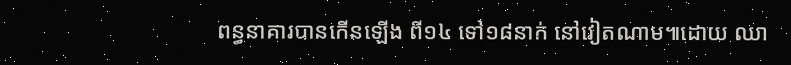ពន្ធនាគារបានកើនឡើង ពី១៤ ទៅ១៨នាក់ នៅវៀតណាម៕ដោយ ឈា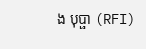ង បុប្ផា (RFI)